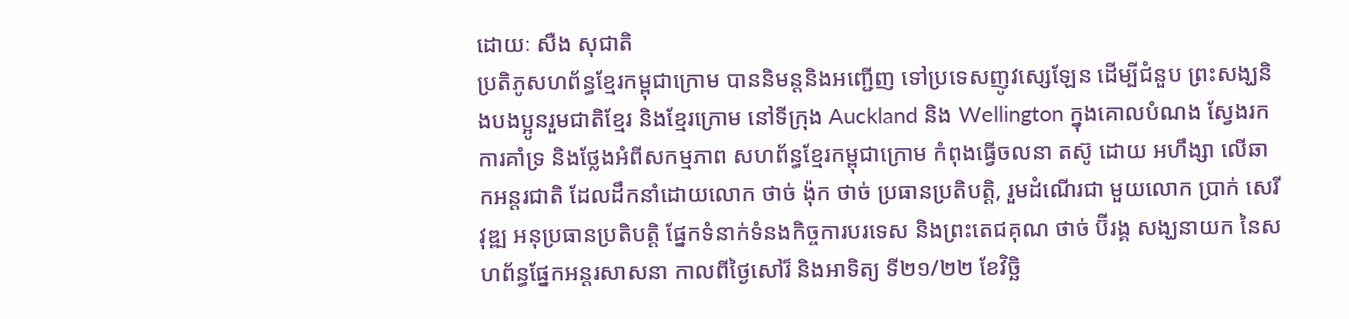ដោយៈ សឺង សុជាតិ
ប្រតិភូសហព័ន្ធខែ្មរកម្ពុជាក្រោម បាននិមន្តនិងអញ្ជើញ ទៅប្រទេសញូវស្សេឡែន ដើម្បីជំនួប ព្រះសង្ឃនិងបងប្អូនរួមជាតិខែ្មរ និងខែ្មរក្រោម នៅទីក្រុង Auckland និង Wellington ក្នុងគោលបំណង ស្វែងរកការគាំទ្រ និងថ្លែងអំពីសកម្មភាព សហព័ន្ធខែ្មរកម្ពុជាក្រោម កំពុងធ្វើចលនា តស៊ូ ដោយ អហឹង្សា លើឆាកអន្តរជាតិ ដែលដឹកនាំដោយលោក ថាច់ ង៉ុក ថាច់ ប្រធានប្រតិបត្តិ, រួមដំណើរជា មួយលោក ប្រាក់ សេរីវុឌ្ឍ អនុប្រធានប្រតិបត្តិ ផែ្នកទំនាក់ទំនងកិច្ចការបរទេស និងព្រះតេជគុណ ថាច់ ប៊ីរង្គ សង្ឃនាយក នៃសហព័ន្ធផែ្នកអន្តរសាសនា កាលពីថ្ងៃសៅរ៏ និងអាទិត្យ ទី២១/២២ ខែវិច្ឆិ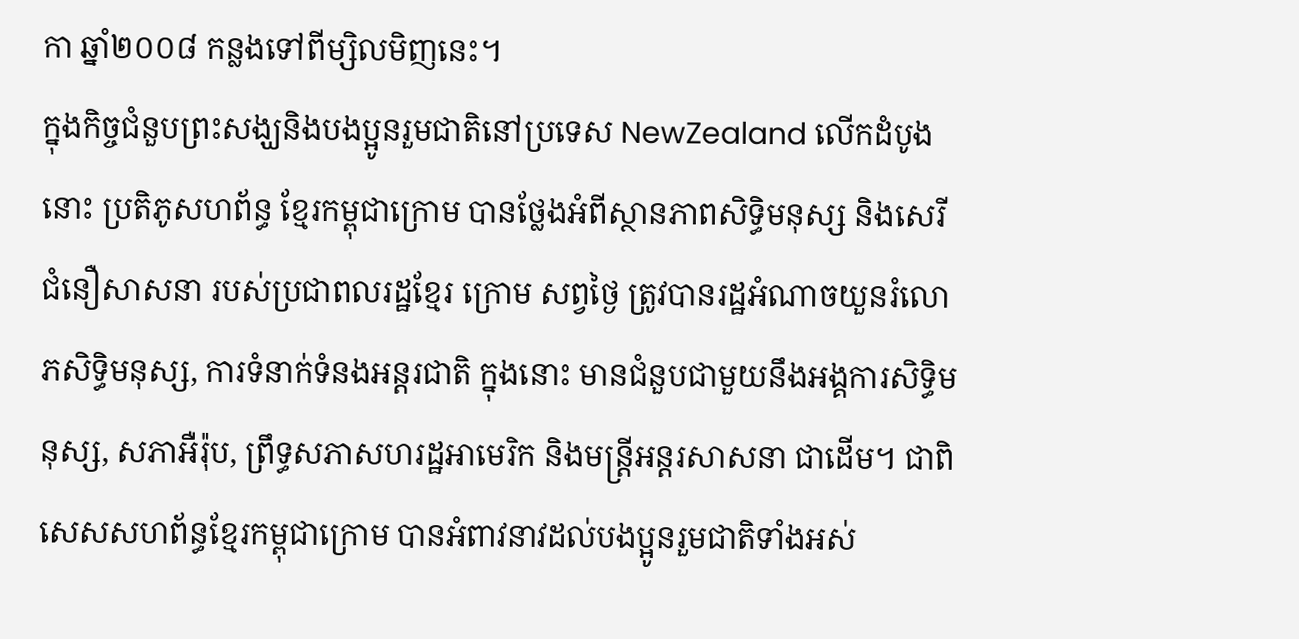កា ឆ្នាំ២០០៨ កន្លងទៅពីម្សិលមិញនេះ។
ក្នុងកិច្ចជំនួបព្រះសង្ឃនិងបងប្អូនរួមជាតិនៅប្រទេស NewZealand លើកដំបូងនោះ ប្រតិភូសហព័ន្ធ ខែ្មរកម្ពុជាក្រោម បានថ្លែងអំពីស្ថានភាពសិទ្ធិមនុស្ស និងសេរីជំនឿសាសនា របស់ប្រជាពលរដ្ឋខែ្មរ ក្រោម សព្វថ្ងៃ ត្រូវបានរដ្ឋអំណាចយួនរំលោភសិទ្ធិមនុស្ស, ការទំនាក់ទំនងអន្តរជាតិ ក្នុងនោះ មានជំនួបជាមួយនឹងអង្គការសិទ្ធិមនុស្ស, សភាអឺរ៉ុប, ព្រឹទ្ធសភាសហរដ្ឋអាមេរិក និងមន្រ្តីអន្តរសាសនា ជាដើម។ ជាពិសេសសហព័ន្ធខែ្មរកម្ពុជាក្រោម បានអំពាវនាវដល់បងប្អូនរួមជាតិទាំងអស់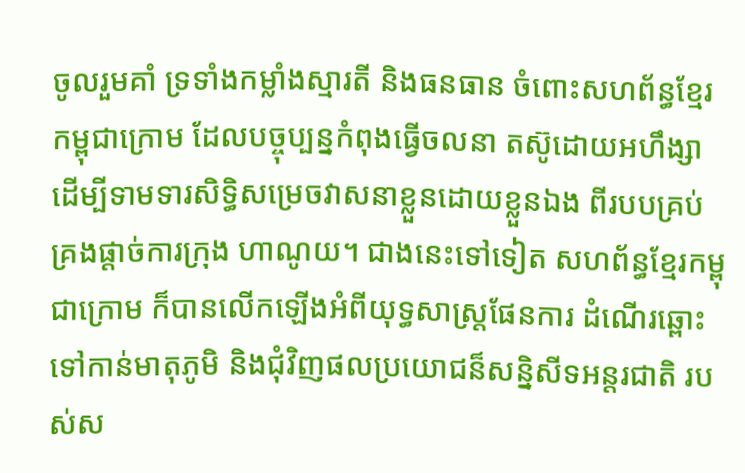ចូលរួមគាំ ទ្រទាំងកម្លាំងស្មារតី និងធនធាន ចំពោះសហព័ន្ធខែ្មរកម្ពុជាក្រោម ដែលបច្ចុប្បន្នកំពុងធ្វើចលនា តស៊ូដោយអហឹង្សា ដើម្បីទាមទារសិទ្ធិសម្រេចវាសនាខ្លួនដោយខ្លួនឯង ពីរបបគ្រប់គ្រងផ្តាច់ការក្រុង ហាណូយ។ ជាងនេះទៅទៀត សហព័ន្ធខែ្មរកម្ពុជាក្រោម ក៏បានលើកឡើងអំពីយុទ្ធសាស្រ្តផែនការ ដំណើរឆ្ពោះទៅកាន់មាតុភូមិ និងជុំវិញផលប្រយោជន៏សន្និសីទអន្តរជាតិ របស់ស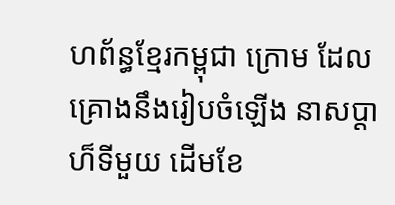ហព័ន្ធខែ្មរកម្ពុជា ក្រោម ដែលគ្រោងនឹងរៀបចំឡើង នាសប្តាហ៏ទីមួយ ដើមខែ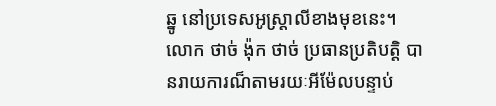ឆ្នូ នៅប្រទេសអូស្រ្តាលីខាងមុខនេះ។
លោក ថាច់ ង៉ុក ថាច់ ប្រធានប្រតិបត្តិ បានរាយការណ៏តាមរយៈអីម៉ែលបន្ទាប់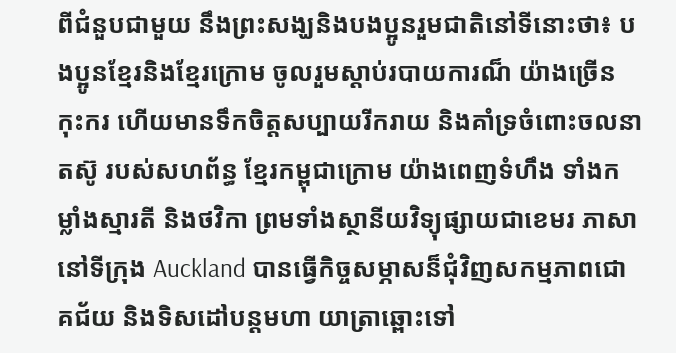ពីជំនួបជាមួយ នឹងព្រះសង្ឃនិងបងប្អូនរួមជាតិនៅទីនោះថា៖ បងប្អូនខែ្មរនិងខែ្មរក្រោម ចូលរួមស្តាប់របាយការណ៏ យ៉ាងច្រើនកុះករ ហើយមានទឹកចិត្តសប្បាយរីករាយ និងគាំទ្រចំពោះចលនា តស៊ូ របស់សហព័ន្ធ ខែ្មរកម្ពុជាក្រោម យ៉ាងពេញទំហឹង ទាំងកម្លាំងស្មារតី និងថវិកា ព្រមទាំងស្ថានីយវិទ្យុផ្សាយជាខេមរ ភាសានៅទីក្រុង Auckland បានធ្វើកិច្ចសម្ភាសន៏ជុំវិញសកម្មភាពជោគជ័យ និងទិសដៅបន្តមហា យាត្រាឆ្ពោះទៅ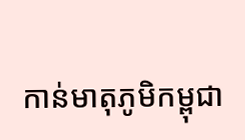កាន់មាតុភូមិកម្ពុជា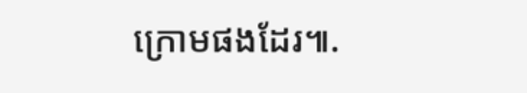ក្រោមផងដែរ៕.